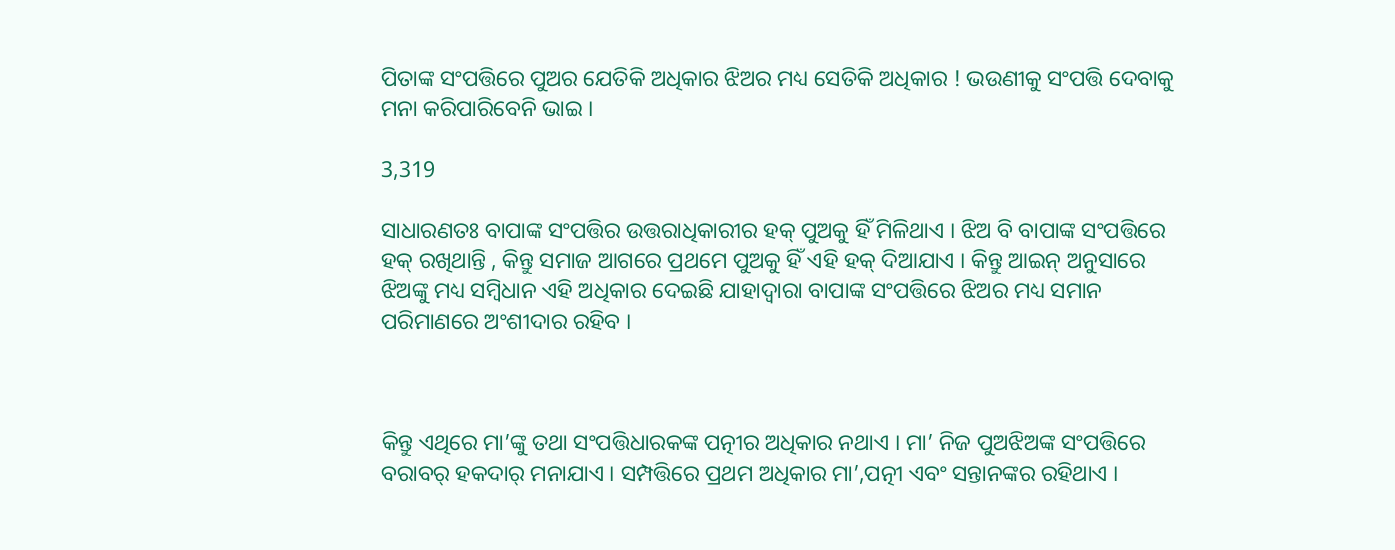ପିତାଙ୍କ ସଂପତ୍ତିରେ ପୁଅର ଯେତିକି ଅଧିକାର ଝିଅର ମଧ୍ୟ ସେତିକି ଅଧିକାର ! ଭଉଣୀକୁ ସଂପତ୍ତି ଦେବାକୁ ମନା କରିପାରିବେନି ଭାଇ ।

3,319

ସାଧାରଣତଃ ବାପାଙ୍କ ସଂପତ୍ତିର ଉତ୍ତରାଧିକାରୀର ହକ୍ ପୁଅକୁ ହିଁ ମିଳିଥାଏ । ଝିଅ ବି ବାପାଙ୍କ ସଂପତ୍ତିରେ ହକ୍ ରଖିଥାନ୍ତି , କିନ୍ତୁ ସମାଜ ଆଗରେ ପ୍ରଥମେ ପୁଅକୁ ହିଁ ଏହି ହକ୍ ଦିଆଯାଏ । କିନ୍ତୁ ଆଇନ୍ ଅନୁସାରେ ଝିଅଙ୍କୁ ମଧ୍ୟ ସମ୍ବିଧାନ ଏହି ଅଧିକାର ଦେଇଛି ଯାହାଦ୍ୱାରା ବାପାଙ୍କ ସଂପତ୍ତିରେ ଝିଅର ମଧ୍ୟ ସମାନ ପରିମାଣରେ ଅଂଶୀଦାର ରହିବ ।



କିନ୍ତୁ ଏଥିରେ ମା’ଙ୍କୁ ତଥା ସଂପତ୍ତିଧାରକଙ୍କ ପତ୍ନୀର ଅଧିକାର ନଥାଏ । ମା’ ନିଜ ପୁଅଝିଅଙ୍କ ସଂପତ୍ତିରେ ବରାବର୍ ହକଦାର୍ ମନାଯାଏ । ସମ୍ପତ୍ତିରେ ପ୍ରଥମ ଅଧିକାର ମା’,ପତ୍ନୀ ଏବଂ ସନ୍ତାନଙ୍କର ରହିଥାଏ ।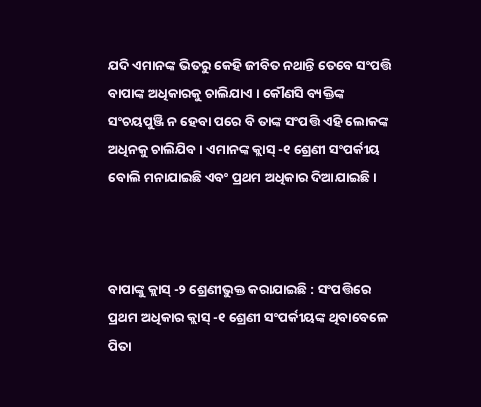ଯଦି ଏମାନଙ୍କ ଭିତରୁ କେହି ଜୀବିତ ନଥାନ୍ତି ତେବେ ସଂପତ୍ତି ବାପାଙ୍କ ଅଧିକାରକୁ ଚାଲିଯାଏ । କୌଣସି ବ୍ୟକ୍ତିଙ୍କ ସଂଚୟପୁଞ୍ଜି ନ ହେବା ପରେ ବି ତାଙ୍କ ସଂପତ୍ତି ଏହି ଲୋକଙ୍କ ଅଧିନକୁ ଚାଲିଯିବ । ଏମାନଙ୍କ କ୍ଲାସ୍ -୧ ଶ୍ରେଣୀ ସଂପର୍କୀୟ ବୋଲି ମନାଯାଇଛି ଏବଂ ପ୍ରଥମ ଅଧିକାର ଦିଆଯାଇଛି ।



ବାପାଙ୍କୁ କ୍ଲାସ୍ -୨ ଶ୍ରେଣୀଭୁକ୍ତ କରାଯାଇଛି : ସଂପତ୍ତିରେ ପ୍ରଥମ ଅଧିକାର କ୍ଲାସ୍ -୧ ଶ୍ରେଣୀ ସଂପର୍କୀୟଙ୍କ ଥିବାବେଳେ ପିତା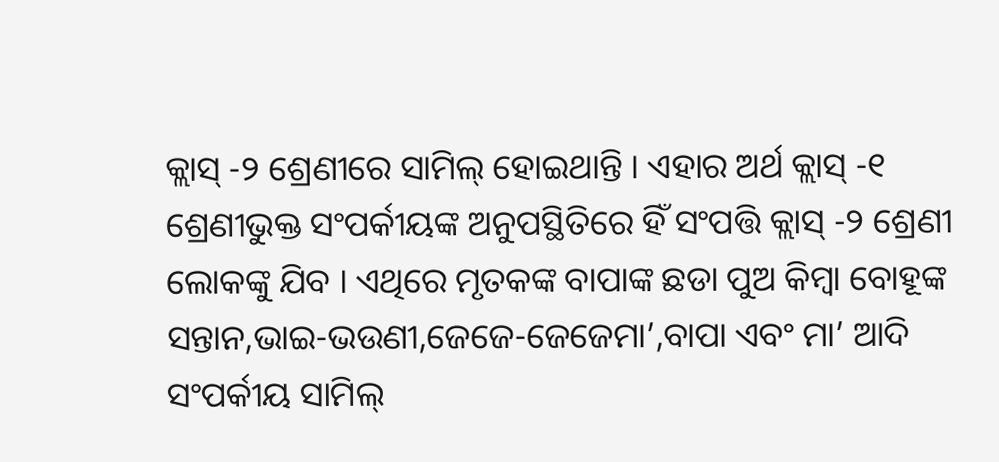କ୍ଲାସ୍ -୨ ଶ୍ରେଣୀରେ ସାମିଲ୍ ହୋଇଥାନ୍ତି । ଏହାର ଅର୍ଥ କ୍ଲାସ୍ -୧ ଶ୍ରେଣୀଭୁକ୍ତ ସଂପର୍କୀୟଙ୍କ ଅନୁପସ୍ଥିତିରେ ହିଁ ସଂପତ୍ତି କ୍ଲାସ୍ -୨ ଶ୍ରେଣୀ ଲୋକଙ୍କୁ ଯିବ । ଏଥିରେ ମୃତକଙ୍କ ବାପାଙ୍କ ଛଡା ପୁଅ କିମ୍ବା ବୋହୂଙ୍କ ସନ୍ତାନ,ଭାଇ-ଭଉଣୀ,ଜେଜେ-ଜେଜେମା’,ବାପା ଏବଂ ମା’ ଆଦି ସଂପର୍କୀୟ ସାମିଲ୍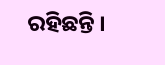ରହିଛନ୍ତି ।